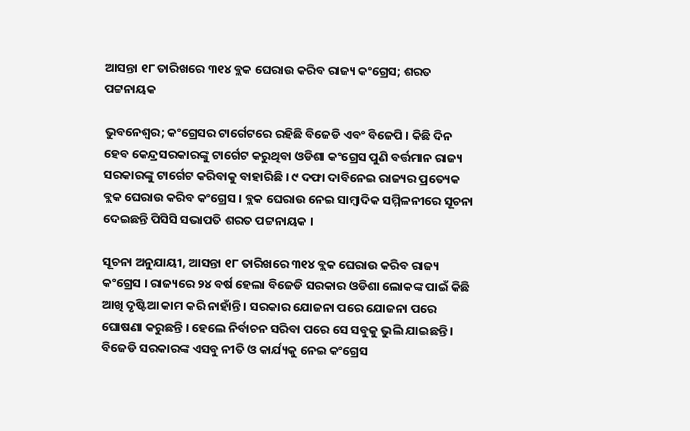ଆସନ୍ତା ୧୮ ତାରିଖରେ ୩୧୪ ବ୍ଲକ ଘେରାଉ କରିବ ରାଜ୍ୟ କଂଗ୍ରେସ; ଶରତ ପଟ୍ଟନାୟକ

ଭୁବନେଶ୍ୱର; କଂଗ୍ରେସର ଟାର୍ଗେଟରେ ରହିଛି ବିଜେଡି ଏବଂ ବିଜେପି । କିଛି ଦିନ ହେବ କେନ୍ଦ୍ରସରକାରଙ୍କୁ ଟାର୍ଗେଟ କରୁଥିବା ଓଡିଶା କଂଗ୍ରେସ ପୁଣି ବର୍ତ୍ତମାନ ରାଜ୍ୟ ସରକାରଙ୍କୁ ଟାର୍ଗେଟ କରିବାକୁ ବାହାରିଛି । ୯ ଦଫା ଦାବିନେଇ ରାଜ୍ୟର ପ୍ରତ୍ୟେକ ବ୍ଲକ ଘେରାଉ କରିବ କଂଗ୍ରେସ । ବ୍ଲକ ଘେରାଉ ନେଇ ସାମ୍ବାଦିକ ସମ୍ମିଳନୀରେ ସୂଚନା ଦେଇଛନ୍ତି ପିସିସି ସଭାପତି ଶରତ ପଟ୍ଟନାୟକ ।

ସୂଚନା ଅନୁଯାୟୀ, ଆସନ୍ତା ୧୮ ତାରିଖରେ ୩୧୪ ବ୍ଲକ ଘେରାଉ କରିବ ରାଜ୍ୟ କଂଗ୍ରେସ । ରାଜ୍ୟରେ ୨୪ ବର୍ଷ ହେଲା ବିଜେଡି ସରକାର ଓଡିଶା ଲୋକଙ୍କ ପାଇଁ କିଛି ଆଖି ଦୃଷ୍ଟିଆ କାମ କରି ନାହାଁନ୍ତି । ସରକାର ଯୋଜନା ପରେ ଯୋଜନା ପରେ ଘୋଷଣା କରୁଛନ୍ତି । ହେଲେ ନିର୍ବାଚନ ସରିବା ପରେ ସେ ସବୁକୁ ଭୁଲି ଯାଇଛନ୍ତି । ବିଜେଡି ସରକାରଙ୍କ ଏସବୁ ନୀତି ଓ କାର୍ଯ୍ୟକୁ ନେଇ କଂଗ୍ରେସ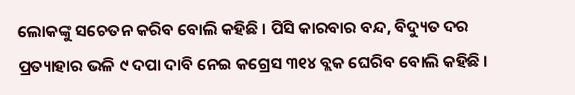ଲୋକଙ୍କୁ ସଚେତନ କରିବ ବୋଲି କହିଛି । ପିସି କାରବାର ବନ୍ଦ, ବିଦ୍ୟୁତ ଦର ପ୍ରତ୍ୟାହାର ଭଳି ୯ ଦପା ଦାବି ନେଇ କଗ୍ରେସ ୩୧୪ ବ୍ଲକ ଘେରିବ ବୋଲି କହିଛି ।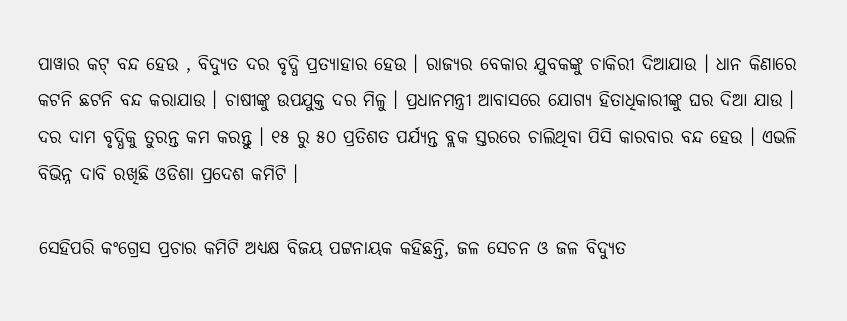ପାୱାର କଟ୍ ବନ୍ଦ ହେଉ , ବିଦ୍ୟୁତ ଦର ବୃଦ୍ଧି ପ୍ରତ୍ୟାହାର ହେଉ । ରାଜ୍ୟର ବେକାର ଯୁବକଙ୍କୁ ଚାକିରୀ ଦିଆଯାଉ । ଧାନ କିଣାରେ କଟନି ଛଟନି ବନ୍ଦ କରାଯାଉ । ଚାଷୀଙ୍କୁ ଉପଯୁକ୍ତ ଦର ମିଳୁ । ପ୍ରଧାନମନ୍ତ୍ରୀ ଆବାସରେ ଯୋଗ୍ୟ ହିତାଧିକାରୀଙ୍କୁ ଘର ଦିଆ ଯାଉ । ଦର ଦାମ ବୃଦ୍ଧିକୁ ତୁରନ୍ତ କମ କରନ୍ତୁ । ୧୫ ରୁ ୫୦ ପ୍ରତିଶତ ପର୍ଯ୍ୟନ୍ତ ବ୍ଲକ ସ୍ତରରେ ଚାଲିଥିବା ପିସି କାରବାର ବନ୍ଦ ହେଉ । ଏଭଳି ବିଭିନ୍ନ ଦାବି ରଖିଛି ଓଡିଶା ପ୍ରଦେଶ କମିଟି ।

ସେହିପରି କଂଗ୍ରେସ ପ୍ରଚାର କମିଟି ଅଧ୍ୟକ୍ଷ ବିଜୟ ପଟ୍ଟନାୟକ କହିଛନ୍ତି, ଜଳ ସେଚନ ଓ ଜଳ ବିଦ୍ୟୁତ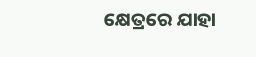କ୍ଷେତ୍ରରେ ଯାହା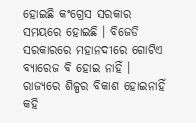ହୋଇଛି କଂଗ୍ରେସ ସରକାର ସମୟରେ ହୋଇଛି । ବିଜେଡି ସରକାରରେ ମହାନଦୀରେ ଗୋଟିଏ ବ୍ୟାରେଜ ବି ହୋଇ ନାହିଁ । ରାଜ୍ୟରେ ଶିଳ୍ପର ବିକାଶ ହୋଇନାହିଁ କହି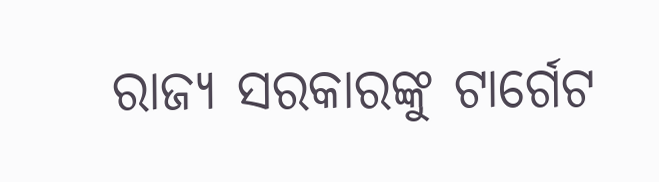ରାଜ୍ୟ ସରକାରଙ୍କୁ ଟାର୍ଗେଟ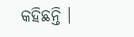କହିଛନ୍ତି ।